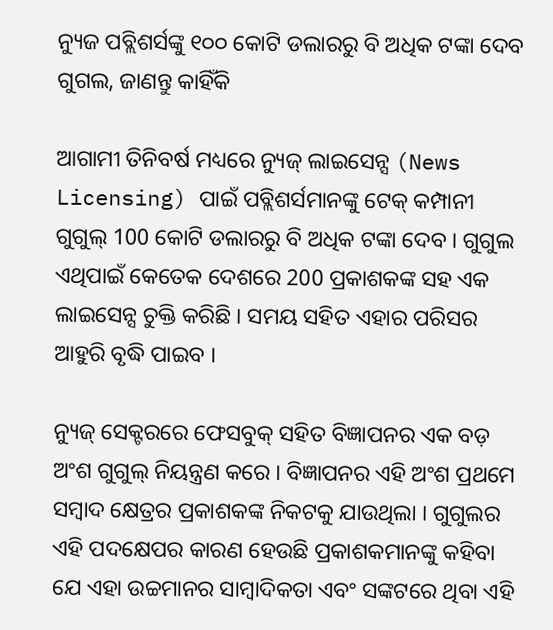ନ୍ୟୁଜ ପବ୍ଲିଶର୍ସଙ୍କୁ ୧୦୦ କୋଟି ଡଲାରରୁ ବି ଅଧିକ ଟଙ୍କା ଦେବ ଗୁଗଲ, ଜାଣନ୍ତୁ କାହିଁକି

ଆଗାମୀ ତିନିବର୍ଷ ମଧ୍ୟରେ ନ୍ୟୁଜ୍ ଲାଇସେନ୍ସ (News Licensing) ପାଇଁ ପବ୍ଲିଶର୍ସମାନଙ୍କୁ ଟେକ୍ କମ୍ପାନୀ ଗୁଗୁଲ୍ 100 କୋଟି ଡଲାରରୁ ବି ଅଧିକ ଟଙ୍କା ଦେବ । ଗୁଗୁଲ ଏଥିପାଇଁ କେତେକ ଦେଶରେ 200 ପ୍ରକାଶକଙ୍କ ସହ ଏକ ଲାଇସେନ୍ସ ଚୁକ୍ତି କରିଛି । ସମୟ ସହିତ ଏହାର ପରିସର ଆହୁରି ବୃଦ୍ଧି ପାଇବ ।

ନ୍ୟୁଜ୍ ସେକ୍ଟରରେ ଫେସବୁକ୍ ସହିତ ବିଜ୍ଞାପନର ଏକ ବଡ଼ ଅଂଶ ଗୁଗୁଲ୍ ନିୟନ୍ତ୍ରଣ କରେ । ବିଜ୍ଞାପନର ଏହି ଅଂଶ ପ୍ରଥମେ ସମ୍ବାଦ କ୍ଷେତ୍ରର ପ୍ରକାଶକଙ୍କ ନିକଟକୁ ଯାଉଥିଲା । ଗୁଗୁଲର ଏହି ପଦକ୍ଷେପର କାରଣ ହେଉଛି ପ୍ରକାଶକମାନଙ୍କୁ କହିବା ଯେ ଏହା ଉଚ୍ଚମାନର ସାମ୍ବାଦିକତା ଏବଂ ସଙ୍କଟରେ ଥିବା ଏହି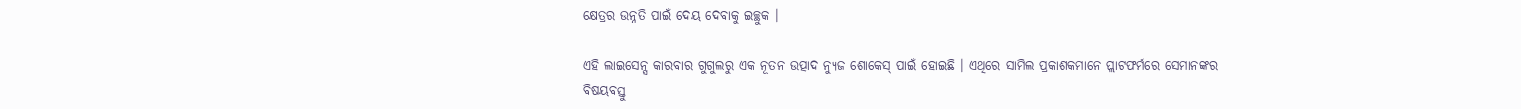କ୍ଷେତ୍ରର ଉନ୍ନତି ପାଇଁ ଦେୟ ଦେବାକୁ ଇଚ୍ଛୁକ ।

ଏହି ଲାଇସେନ୍ସ କାରବାର ଗୁଗୁଲରୁ ଏକ ନୂତନ ଉତ୍ପାଦ ନ୍ୟୁଜ ଶୋକେସ୍ ପାଇଁ ହୋଇଛି । ଏଥିରେ ସାମିଲ ପ୍ରକାଶକମାନେ ପ୍ଲାଟଫର୍ମରେ ସେମାନଙ୍କର ବିଷୟବସ୍ତୁ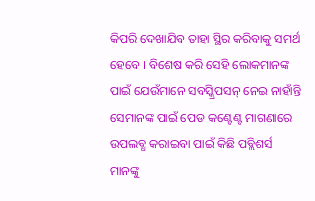କିପରି ଦେଖାଯିବ ତାହା ସ୍ଥିର କରିବାକୁ ସମର୍ଥ ହେବେ । ବିଶେଷ କରି ସେହି ଲୋକମାନଙ୍କ ପାଇଁ ଯେଉଁମାନେ ସବସ୍କ୍ରିପସନ୍ ନେଇ ନାହାଁନ୍ତି ସେମାନଙ୍କ ପାଇଁ ପେଡ କଣ୍ଟେଣ୍ଟ ମାଗଣାରେ ଉପଲବ୍ଧ କରାଇବା ପାଇଁ କିଛି ପବ୍ଲିଶର୍ସ ମାନଙ୍କୁ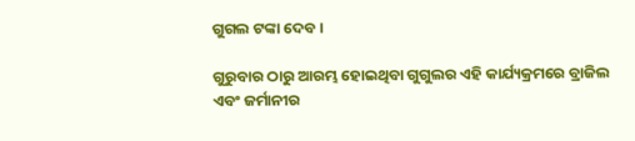ଗୁଗଲ ଟଙ୍କା ଦେବ ।

ଗୁରୁବାର ଠାରୁ ଆରମ୍ଭ ହୋଇଥିବା ଗୁଗୁଲର ଏହି କାର୍ଯ୍ୟକ୍ରମରେ ବ୍ରାଜିଲ ଏବଂ ଜର୍ମାନୀର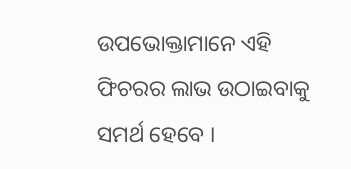ଉପଭୋକ୍ତାମାନେ ଏହି ଫିଚରର ଲାଭ ଉଠାଇବାକୁ ସମର୍ଥ ହେବେ ।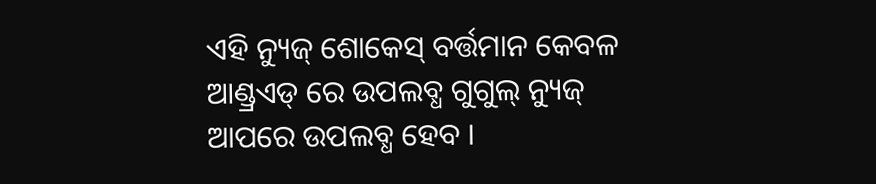ଏହି ନ୍ୟୁଜ୍ ଶୋକେସ୍ ବର୍ତ୍ତମାନ କେବଳ ଆଣ୍ଡ୍ରଏଡ୍ ରେ ଉପଲବ୍ଧ ଗୁଗୁଲ୍ ନ୍ୟୁଜ୍ ଆପରେ ଉପଲବ୍ଧ ହେବ ।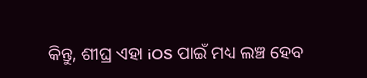କିନ୍ତୁ, ଶୀଘ୍ର ଏହା iOS ପାଇଁ ମଧ୍ୟ ଲଞ୍ଚ ହେବ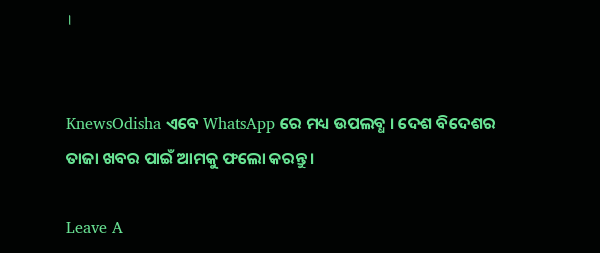।


KnewsOdisha ଏବେ WhatsApp ରେ ମଧ୍ୟ ଉପଲବ୍ଧ । ଦେଶ ବିଦେଶର ତାଜା ଖବର ପାଇଁ ଆମକୁ ଫଲୋ କରନ୍ତୁ ।

Leave A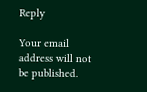Reply

Your email address will not be published.